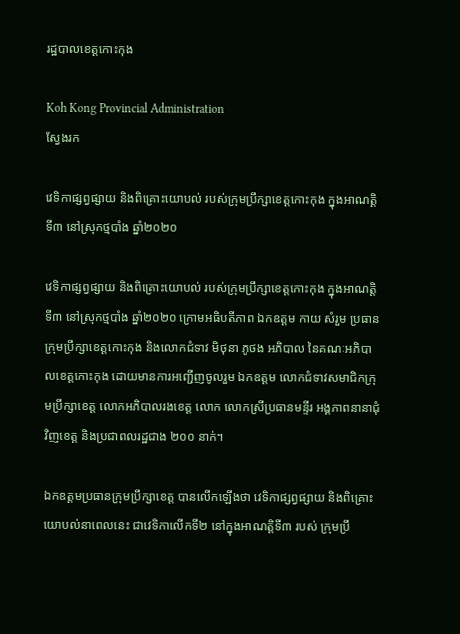រដ្ឋបាលខេត្តកោះកុង

Koh Kong Provincial Administration
ស្វែងរក

វេទិកាផ្សព្វផ្សាយ និងពិគ្រោះយោបល់ របស់ក្រុមប្រឹក្សាខេត្តកោះកុង ក្នុងអាណត្តិទី៣ នៅស្រុកថ្មបាំង ឆ្នាំ២០២០

វេទិកាផ្សព្វផ្សាយ និងពិគ្រោះយោបល់ របស់ក្រុមប្រឹក្សាខេត្តកោះកុង ក្នុងអាណត្តិទី៣ នៅស្រុកថ្មបាំង ឆ្នាំ២០២០ ក្រោមអធិបតីភាព ឯកឧត្តម កាយ សំរួម ប្រធានក្រុមប្រឹក្សាខេត្តកោះកុង និងលោកជំទាវ មិថុនា ភូថង អភិបាល នៃគណៈអភិបាលខេត្តកោះកុង ដោយមានការអញ្ជើញចូលរួម ឯកឧត្តម លោកជំទាវសមាជិកក្រុមប្រឹក្សាខេត្ត លោកអភិបាលរងខេត្ត លោក លោកស្រីប្រធានមន្ទីរ អង្គភាពនានាជុំវិញខេត្ត និងប្រជាពលរដ្ឋជាង ២០០ នាក់។

ឯកឧត្តមប្រធានក្រុមប្រឹក្សាខេត្ត បានលើកឡើងថា វេទិកាផ្សព្វផ្សាយ និងពិគ្រោះយោបល់នាពេលនេះ ជាវេទិកាលើកទី២ នៅក្នុងអាណត្តិទី៣ របស់ ក្រុមប្រឹ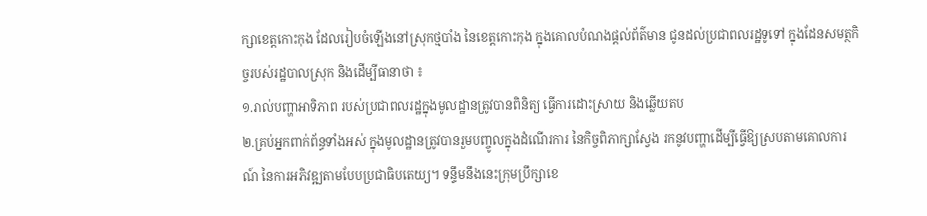ក្សាខេត្តកោះកុង ដែលរៀបចំឡើងនៅស្រុកថ្មបាំង នៃខេត្តកោះកុង ក្នុងគោលបំណងផ្តល់ព័ត៌មាន ជូនដល់ប្រជាពលរដ្ឋទូទៅ ក្នុងដែនសមត្ថកិច្ចរបស់រដ្ឋបាលស្រុក និងដើម្បីធានាថា ៖
១.រាល់បញ្ហាអាទិភាព របស់ប្រជាពលរដ្ឋក្នុងមូលដ្ឋានត្រូវបានពិនិត្យ ធ្វើការដោះស្រាយ និងឆ្លើយតប
២.គ្រប់អ្នកពាក់ព័ន្ធទាំងអស់ ក្នុងមូលដ្ឋានត្រូវបានរួមបញ្ចូលក្នុងដំណើរការ នៃកិច្ចពិភាក្សាស្វែង រកនូវបញ្ហាដើម្បីធ្វើឱ្យស្របតាមគោលការណ៍ នៃការអភិវឌ្ឍតាមបែបប្រជាធិបតេយ្យ។ ទន្ទឹមនឹងនេះក្រុមប្រឹក្សាខេ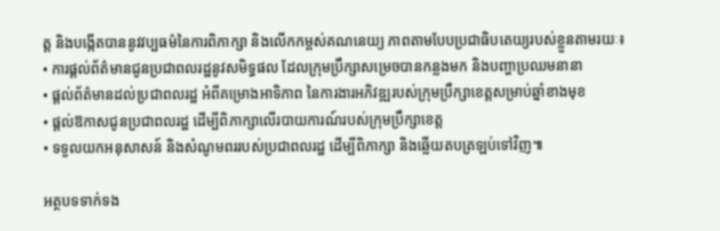ត្ត និងបង្កើតបាននូវវប្បធម៌នៃការពិភាក្សា និងលើកកម្ពស់គណនេយ្យ ភាពតាមបែបប្រជាធិបតេយ្យរបស់ខ្លួនតាមរយៈ៖
• ការផ្តល់ព័ត៌មានជូនប្រជាពលរដ្ឋនូវសមិទ្ធផល ដែលក្រុមប្រឹក្សាសម្រេចបានកន្លងមក និងបញ្ហាប្រឈមនានា
• ផ្តល់ព័ត៌មានដល់ប្រជាពលរដ្ឋ អំពីគម្រោងអាទិភាព នៃការងារអភិវឌ្ឍរបស់ក្រុមប្រឹក្សាខេត្តសម្រាប់ឆ្នាំខាងមុខ
• ផ្តល់ឱកាសជូនប្រជាពលរដ្ឋ ដើម្បីពិភាក្សាលើរបាយការណ៍របស់ក្រុមប្រឹក្សាខេត្ត
• ទទួលយកអនុសាសន៍ និងសំណូមពររបស់ប្រជាពលរដ្ឋ ដើម្បីពិភាក្សា និងឆ្លើយតបត្រឡប់ទៅវិញ៕

អត្ថបទទាក់ទង